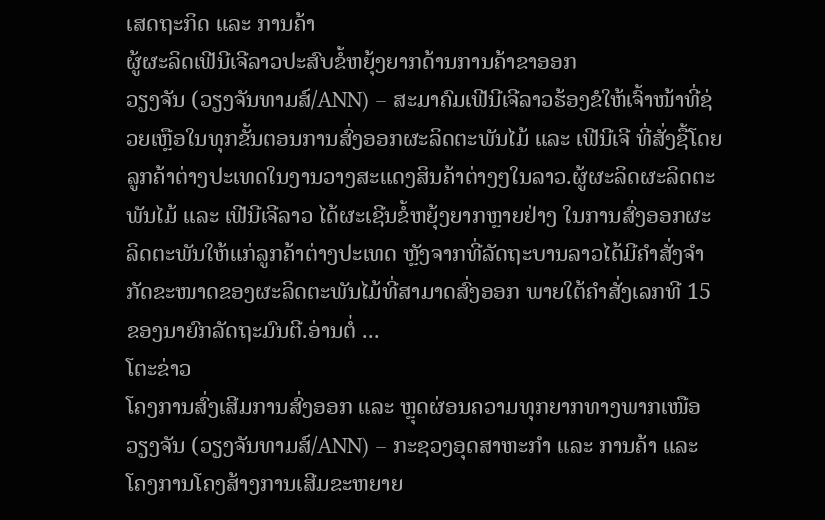ເສດຖະກິດ ແລະ ການຄ້າ
ຜູ້ຜະລິດເຟີນີເຈີລາວປະສົບຂໍ້ຫຍຸ້ງຍາກດ້ານການຄ້າຂາອອກ
ວຽງຈັນ (ວຽງຈັນທາມສ໌/ANN) – ສະມາຄົມເຟີນີເຈີລາວຮ້ອງຂໍໃຫ້ເຈົ້າໜ້າທີ່ຊ່ວຍເຫຼືອໃນທຸກຂັ້ນຕອນການສົ່ງອອກຜະລິດຕະພັນໄມ້ ແລະ ເຟີນີເຈີ ທີ່ສັ່ງຊື້ໂດຍລູກຄ້າຕ່າງປະເທດໃນງານວາງສະແດງສິນຄ້າຕ່າງໆໃນລາວ.ຜູ້ຜະລິດຜະລິດຕະພັນໄມ້ ແລະ ເຟີນີເຈີລາວ ໄດ້ຜະເຊີນຂໍ້ຫຍຸ້ງຍາກຫຼາຍຢ່າງ ໃນການສົ່ງອອກຜະລິດຕະພັນໃຫ້ແກ່ລູກຄ້າຕ່າງປະເທດ ຫຼັງຈາກທີ່ລັດຖະບານລາວໄດ້ມີຄຳສັ່ງຈຳກັດຂະໜາດຂອງຜະລິດຕະພັນໄມ້ທີ່ສາມາດສົ່ງອອກ ພາຍໃຕ້ຄຳສັ່ງເລກທີ 15 ຂອງນາຍົກລັດຖະມົນຕີ.ອ່ານຕໍ່ ...
ໂຕະຂ່າວ
ໂຄງການສົ່ງເສີມການສົ່ງອອກ ແລະ ຫຼຸດຜ່ອນຄວາມທຸກຍາກທາງພາກເໜືອ
ວຽງຈັນ (ວຽງຈັນທາມສ໌/ANN) – ກະຊວງອຸດສາຫະກຳ ແລະ ການຄ້າ ແລະ ໂຄງການໂຄງສ້າງການເສີມຂະຫຍາຍ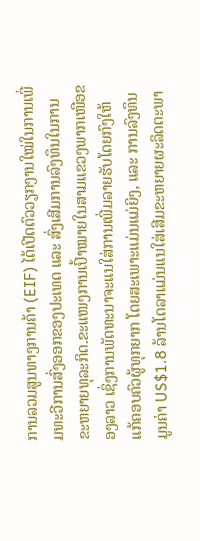ການລວມສູນທາງການຄ້າ (EIF) ໄດ້ເປີດຕົວວຽກງານໃໝ່ໃນການເພີ່ມທະວີການສົ່ງອອກຂອງປະເທດ ແລະ ສົ່ງເສີມການລົງທຶນໃນການຂະຫຍາຍທຸລະກິດ.ຂະແໜງການເປົ້າໝາຍໃນສາມແຂວງພາກເໜືອຂອງລາວ ເຊິ່ງການພັດທະນາຈະແນໃສ່ການເພີ່ມລາຍຮັບໂດຍກົງໃຫ້ແກ້ຄອບຄົວຜູ້ທຸກຍາກ ໂດຍສະເພາະແມ່ນແມ່ຍິງ, ແລະ ການລົງທຶນມູນຄ່າ US$1.8 ລ້ານໂດລາແມ່ນແນໃສ່ເສີມຂະຫຍາຍຜະລິດຕະພາ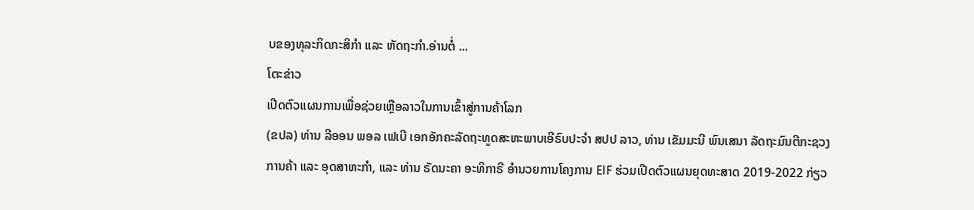ບຂອງທຸລະກິດກະສິກຳ ແລະ ຫັດຖະກຳ.ອ່ານຕໍ່ ...
ໂຕະຂ່າວ
ເປີດຕົວແຜນການເພື່ອຊ່ວຍເຫຼືອລາວໃນການເຂົ້າສູ່ການຄ້າໂລກ
(ຂປລ) ທ່ານ ລີອອນ ພອລ ເຟເບີ ເອກອັກຄະລັດຖະທູດສະຫະພາບເອີຣົບປະຈຳ ສປປ ລາວ, ທ່ານ ເຂັມມະນີ ພົນເສນາ ລັດຖະມົນຕີກະຊວງການຄ້າ ແລະ ອຸດສາຫະກຳ, ແລະ ທ່ານ ຣັດນະຄາ ອະທິກາຣີ ອຳນວຍການໂຄງການ EIF ຮ່ວມເປີດຕົວແຜນຍຸດທະສາດ 2019-2022 ກ່ຽວ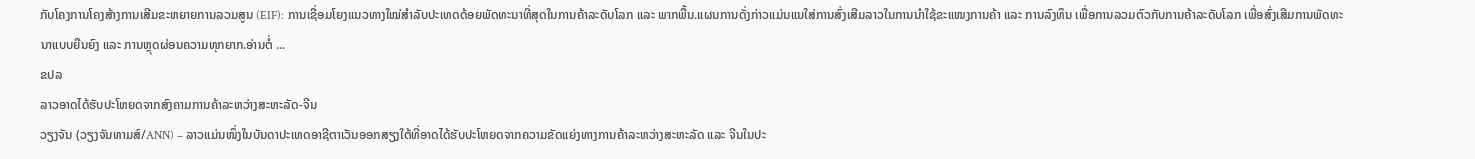ກັບໂຄງການໂຄງສ້າງການເສີມຂະຫຍາຍການລວມສູນ (EIF): ການເຊື່ອມໂຍງແນວທາງໃໝ່ສຳລັບປະເທດດ້ອຍພັດທະນາທີ່ສຸດໃນການຄ້າລະດັບໂລກ ແລະ ພາກພື້ນ.ແຜນການດັ່ງກ່າວແມ່ນແນໃສ່ການສົ່ງເສີມລາວໃນການນຳໃຊ້ຂະແໜງການຄ້າ ແລະ ການລົງທຶນ ເພື່ອການລວມຕົວກັບການຄ້າລະດັບໂລກ ເພື່ອສົ່ງເສີມການພັດທະນາແບບຍືນຍົງ ແລະ ການຫຼຸດຜ່ອນຄວາມທຸກຍາກ.ອ່ານຕໍ່ ...
ຂປລ
ລາວອາດໄດ້ຮັບປະໂຫຍດຈາກສົງຄາມການຄ້າລະຫວ່າງສະຫະລັດ-ຈີນ
ວຽງຈັນ (ວຽງຈັນທາມສ໌/ANN) – ລາວແມ່ນໜຶ່ງໃນບັນດາປະເທດອາຊີຕາເວັນອອກສຽງໃຕ້ທີ່ອາດໄດ້ຮັບປະໂຫຍດຈາກຄວາມຂັດແຍ່ງທາງການຄ້າລະຫວ່າງສະຫະລັດ ແລະ ຈີນໃນປະ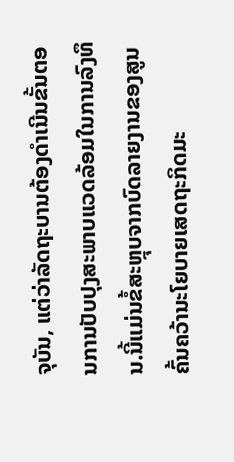ຈຸບັນ, ແຕ່ວ່າລັດຖະບານຕ້ອງດຳເນີນຂັ້ນຕອນການປັບປຸງສະພາບແວດລ້ອມໃນການລົງທຶນ.ນີ້ແມ່ນຂໍ້ສະຫຼຸບຈາກບົດລາຍງານຂອງສູນຄົ້ນຄວ້ານະໂຍບາຍເສດຖະກິດມະ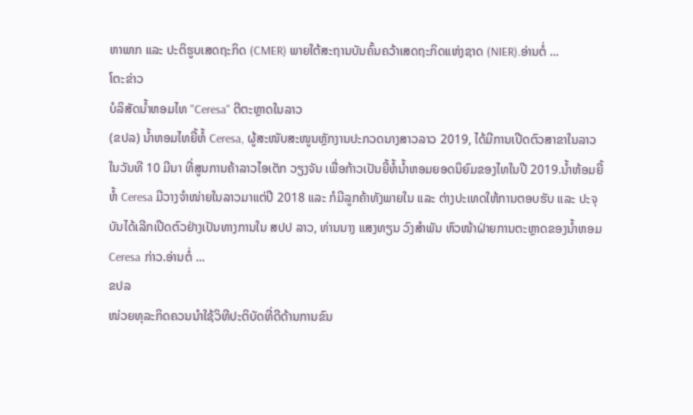ຫາພາກ ແລະ ປະຕິຮູບເສດຖະກິດ (CMER) ພາຍໃຕ້ສະຖານບັນຄົ້ນຄວ້າເສດຖະກິດແຫ່ງຊາດ (NIER).ອ່ານຕໍ່ ...
ໂຕະຂ່າວ
ບໍລິສັດນ້ຳຫອມໄທ "Ceresa" ຕີຕະຫຼາດໃນລາວ
(ຂປລ) ນ້ຳຫອມໄທຍີ້ຫໍ້ Ceresa, ຜູ້ສະໜັບສະໜູນຫຼັກງານປະກວດນາງສາວລາວ 2019, ໄດ້ມີການເປີດຕົວສາຂາໃນລາວໃນວັນທີ 10 ມີນາ ທີ່ສູນການຄ້າລາວໄອເຕັກ ວຽງຈັນ ເພື່ອກ້າວເປັນຍີ້ຫໍ້ນ້ຳຫອມຍອດນິຍົມຂອງໄທໃນປີ 2019.ນ້ຳຫ້ອມຍີ້ຫໍ້ Ceresa ມີວາງຈຳໜ່າຍໃນລາວມາແຕ່ປີ 2018 ແລະ ກໍມີລູກຄ້າທັງພາຍໃນ ແລະ ຕ່າງປະເທດໃຫ້ການຕອບຮັບ ແລະ ປະຈຸບັນໄດ້ເລີກເປີດຕົວຢ່າງເປັນທາງການໃນ ສປປ ລາວ, ທ່ານນາງ ແສງທຽນ ວົງສຳພັນ ຫົວໜ້າຝ່າຍການຕະຫຼາດຂອງນ້ຳຫອມ Ceresa ກ່າວ.ອ່ານຕໍ່ ...
ຂປລ
ໜ່ວຍທຸລະກິດຄວນນຳໃຊ້ວິທີປະຕິບັດທີ່ດີດ້ານການຂົນ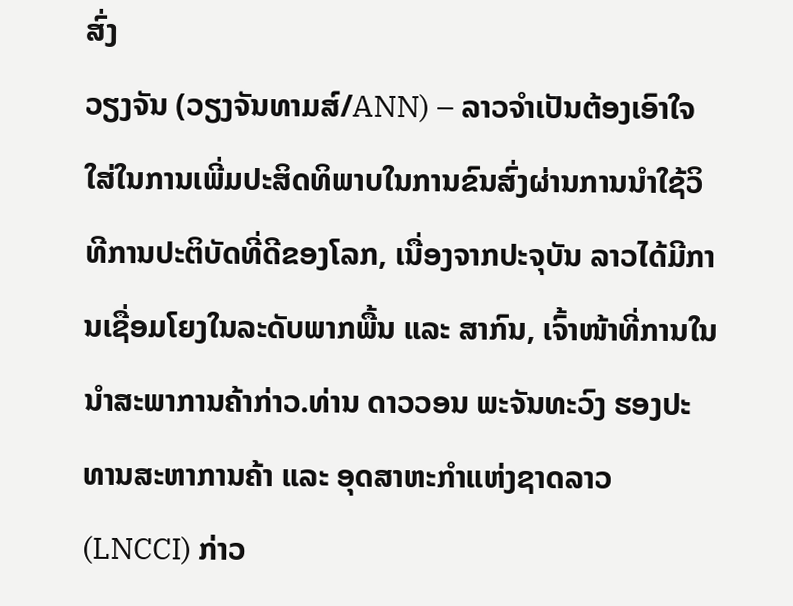ສົ່ງ
ວຽງຈັນ (ວຽງຈັນທາມສ໌/ANN) – ລາວຈຳເປັນຕ້ອງເອົາໃຈໃສ່ໃນການເພີ່ມປະສິດທິພາບໃນການຂົນສົ່ງຜ່ານການນຳໃຊ້ວິທີການປະຕິບັດທີ່ດີຂອງໂລກ, ເນື່ອງຈາກປະຈຸບັນ ລາວໄດ້ມີການເຊື່ອມໂຍງໃນລະດັບພາກພື້ນ ແລະ ສາກົນ, ເຈົ້າໜ້າທີ່ການໃນນຳສະພາການຄ້າກ່າວ.ທ່ານ ດາວວອນ ພະຈັນທະວົງ ຮອງປະທານສະຫາການຄ້າ ແລະ ອຸດສາຫະກຳແຫ່ງຊາດລາວ (LNCCI) ກ່າວ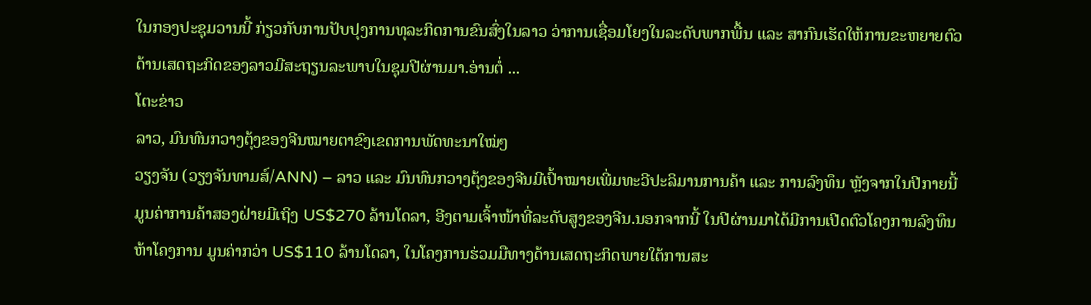ໃນກອງປະຊຸມວານນີ້ ກ່ຽວກັບການປັບປຸງການທຸລະກິດການຂົນສົ່ງໃນລາວ ວ່າການເຊື່ອມໂຍງໃນລະດັບພາກພື້ນ ແລະ ສາກົນເຮັດໃຫ້ການຂະຫຍາຍຕົວດ້ານເສດຖະກິດຂອງລາວມີສະຖຽນລະພາບໃນຊຸມປີຜ່ານມາ.ອ່ານຕໍ່ ...
ໂຕະຂ່າວ
ລາວ, ມົນທົນກວາງຕຸ້ງຂອງຈີນໝາຍຕາຂົງເຂດການພັດທະນາໃໝ່ໆ
ວຽງຈັນ (ວຽງຈັນທາມສ໌/ANN) – ລາວ ແລະ ມົນທົນກວາງຕຸ້ງຂອງຈີນມີເປົ້າໝາຍເພີ່ມທະວີປະລິມານການຄ້າ ແລະ ການລົງທຶນ ຫຼັງຈາກໃນປີກາຍນີ້ ມູນຄ່າການຄ້າສອງຝ່າຍມີເຖິງ US$270 ລ້ານໂດລາ, ອີງຕາມເຈົ້າໜ້າທີ່ລະດັບສູງຂອງຈີນ.ນອກຈາກນີ້ ໃນປີຜ່ານມາໄດ້ມີການເປີດຕົວໂຄງການລົງທຶນຫ້າໂຄງການ ມູນຄ່າກວ່າ US$110 ລ້ານໂດລາ, ໃນໂຄງການຮ່ວມມືທາງດ້ານເສດຖະກິດພາຍໃຕ້ການສະ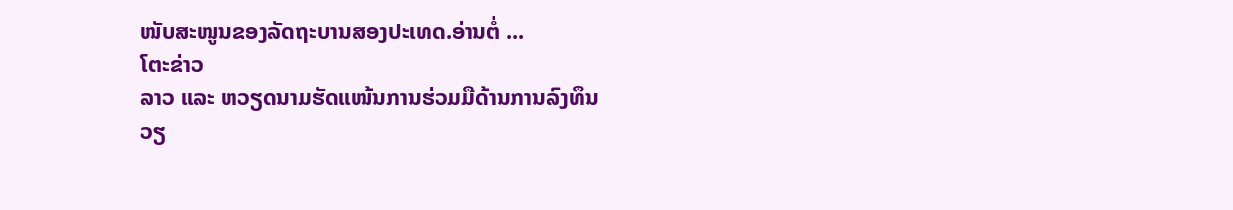ໜັບສະໜູນຂອງລັດຖະບານສອງປະເທດ.ອ່ານຕໍ່ ...
ໂຕະຂ່າວ
ລາວ ແລະ ຫວຽດນາມຮັດແໜ້ນການຮ່ວມມືດ້ານການລົງທຶນ
ວຽ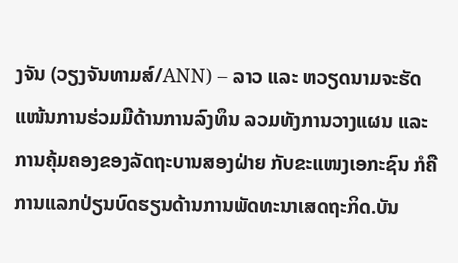ງຈັນ (ວຽງຈັນທາມສ໌/ANN) – ລາວ ແລະ ຫວຽດນາມຈະຮັດແໜ້ນການຮ່ວມມືດ້ານການລົງທຶນ ລວມທັງການວາງແຜນ ແລະ ການຄຸ້ມຄອງຂອງລັດຖະບານສອງຝ່າຍ ກັບຂະແໜງເອກະຊົນ ກໍຄືການແລກປ່ຽນບົດຮຽນດ້ານການພັດທະນາເສດຖະກິດ.ບັນ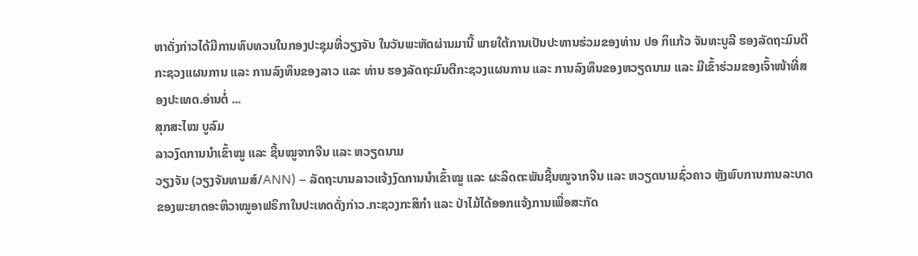ຫາດັ່ງກ່າວໄດ້ມີການທົບທວນໃນກອງປະຊຸມທີ່ວຽງຈັນ ໃນວັນພະຫັດຜ່ານມານີ້ ພາຍໃຕ້ການເປັນປະທານຮ່ວມຂອງທ່ານ ປອ ກິແກ້ວ ຈັນທະບູລີ ຮອງລັດຖະມົນຕີກະຊວງແຜນການ ແລະ ການລົງທຶນຂອງລາວ ແລະ ທ່ານ ຮອງລັດຖະມົນຕີກະຊວງແຜນການ ແລະ ການລົງທຶນຂອງຫວຽດນາມ ແລະ ມີເຂົ້າຮ່ວມຂອງເຈົ້າໜ້າທີ່ສອງປະເທດ.ອ່ານຕໍ່ ...
ສຸກສະໄໝ ບູລົມ
ລາວງົດການນຳເຂົ້າໝູ ແລະ ຊີ້ນໝູຈາກຈີນ ແລະ ຫວຽດນາມ
ວຽງຈັນ (ວຽງຈັນທາມສ໌/ANN) – ລັດຖະບານລາວແຈ້ງງົດການນຳເຂົ້າໝູ ແລະ ຜະລິດຕະພັນຊີ້ນໝູຈາກຈີນ ແລະ ຫວຽດນາມຊົ່ວຄາວ ຫຼັງພົບການການລະບາດຂອງພະຍາດອະຫິວາໝູອາຟຣິກາໃນປະເທດດັ່ງກ່າວ.ກະຊວງກະສິກຳ ແລະ ປ່າໄມ້ໄດ້ອອກແຈ້ງການເພື່ອສະກັດ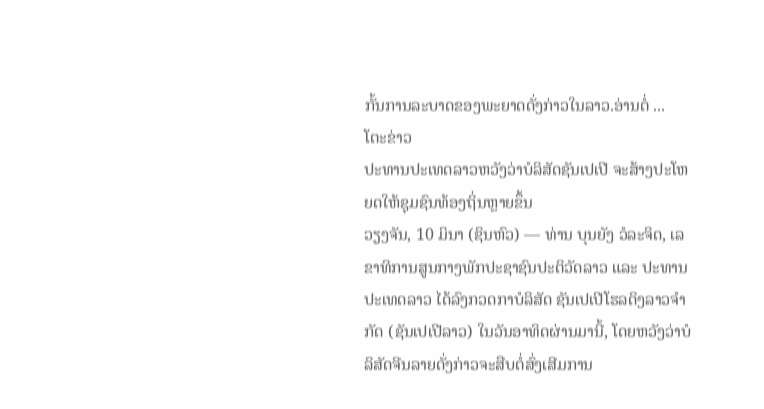ກັ້ນການລະບາດຂອງພະຍາດດັ່ງກ່າວໃນລາວ.ອ່ານຕໍ່ ...
ໂຕະຂ່າວ
ປະທານປະເທດລາວຫວັງວ່າບໍລິສັດຊັນເປເປີ ຈະສ້າງປະໂຫຍດໃຫ້ຊຸມຊົນທ້ອງຖິ່ນຫຼາຍຂຶ້ນ
ວຽງຈັນ, 10 ມິນາ (ຊິນຫົວ) — ທ່ານ ບຸນຍັງ ວໍລະຈິດ, ເລຂາທິການສູນກາງພັກປະຊາຊົນປະຕິວັດລາວ ແລະ ປະທານປະເທດລາວ ໄດ້ລົງກວດກາບໍລິສັດ ຊັນເປເປີໂຮລດິງລາວຈຳກັດ (ຊັນເປເປີລາວ) ໃນວັນອາທິດຜ່ານມານີ້, ໂດຍຫວັງວ່າບໍລິສັດຈີນລາຍດັ່ງກ່າວຈະສືບຕໍ່ສົ່ງເສີມການ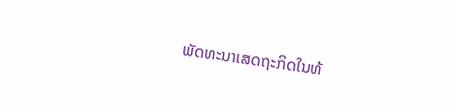ພັດທະນາເສດຖະກິດໃນທ້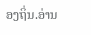ອງຖິ່ນ.ອ່ານ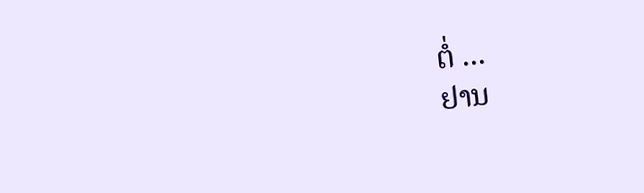ຕໍ່ ...
ຢານ